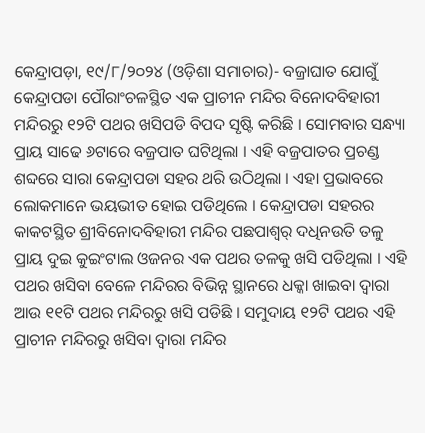କେନ୍ଦ୍ରାପଡ଼ା, ୧୯/୮/୨୦୨୪ (ଓଡ଼ିଶା ସମାଚାର)- ବଜ୍ରାଘାତ ଯୋଗୁଁ କେନ୍ଦ୍ରାପଡା ପୌରାଂଚଳସ୍ଥିତ ଏକ ପ୍ରାଚୀନ ମନ୍ଦିର ବିନୋଦବିହାରୀ ମନ୍ଦିରରୁ ୧୨ଟି ପଥର ଖସିପଡି ବିପଦ ସୃଷ୍ଟି କରିଛି । ସୋମବାର ସନ୍ଧ୍ୟା ପ୍ରାୟ ସାଢେ ୬ଟାରେ ବଜ୍ରପାତ ଘଟିଥିଲା । ଏହି ବଜ୍ରପାତର ପ୍ରଚଣ୍ଡ ଶବ୍ଦରେ ସାରା କେନ୍ଦ୍ରାପଡା ସହର ଥରି ଉଠିଥିଲା । ଏହା ପ୍ରଭାବରେ ଲୋକମାନେ ଭୟଭୀତ ହୋଇ ପଡିଥିଲେ । କେନ୍ଦ୍ରାପଡା ସହରର କାକଟସ୍ଥିତ ଶ୍ରୀବିନୋଦବିହାରୀ ମନ୍ଦିର ପଛପାଶ୍ୱର୍ ଦଧିନଉତି ତଳୁ ପ୍ରାୟ ଦୁଇ କୁଇଂଟାଲ ଓଜନର ଏକ ପଥର ତଳକୁ ଖସି ପଡିଥିଲା । ଏହି ପଥର ଖସିବା ବେଳେ ମନ୍ଦିରର ବିଭିନ୍ନ ସ୍ଥାନରେ ଧକ୍କା ଖାଇବା ଦ୍ୱାରା ଆଉ ୧୧ଟି ପଥର ମନ୍ଦିରରୁ ଖସି ପଡିଛି । ସମୁଦାୟ ୧୨ଟି ପଥର ଏହି ପ୍ରାଚୀନ ମନ୍ଦିରରୁ ଖସିବା ଦ୍ୱାରା ମନ୍ଦିର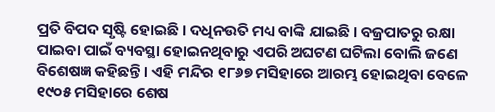ପ୍ରତି ବିପଦ ସୃଷ୍ଟି ହୋଇଛି । ଦଧିନଉତି ମଧ୍ୟ ବାଙ୍କି ଯାଇଛି । ବଜ୍ରପାତରୁ ରକ୍ଷା ପାଇବା ପାଇଁ ବ୍ୟବସ୍ଥା ହୋଇନଥିବାରୁ ଏପରି ଅଘଟଣ ଘଟିଲା ବୋଲି ଜଣେ ବିଶେଷଜ୍ଞ କହିଛନ୍ତି । ଏହି ମନ୍ଦିର ୧୮୬୭ ମସିହାରେ ଆରମ୍ଭ ହୋଇଥିବା ବେଳେ ୧୯୦୫ ମସିହାରେ ଶେଷ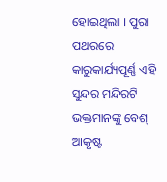ହୋଇଥିଲା । ପୁରା ପଥରରେ କାରୁକାର୍ଯ୍ୟପୂର୍ଣ୍ଣ ଏହି ସୁନ୍ଦର ମନ୍ଦିରଟି ଭକ୍ତମାନଙ୍କୁ ବେଶ୍ ଆକୃଷ୍ଟ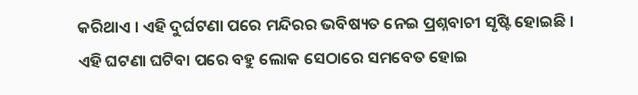କରିଥାଏ । ଏହି ଦୁର୍ଘଟଣା ପରେ ମନ୍ଦିରର ଭବିଷ୍ୟତ ନେଇ ପ୍ରଶ୍ନବାଚୀ ସୃଷ୍ଟି ହୋଇଛି । ଏହି ଘଟଣା ଘଟିବା ପରେ ବହୁ ଲୋକ ସେଠାରେ ସମବେତ ହୋଇ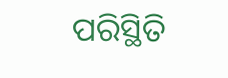ପରିସ୍ଥିତି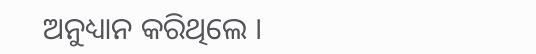ଅନୁଧ୍ୟାନ କରିଥିଲେ ।